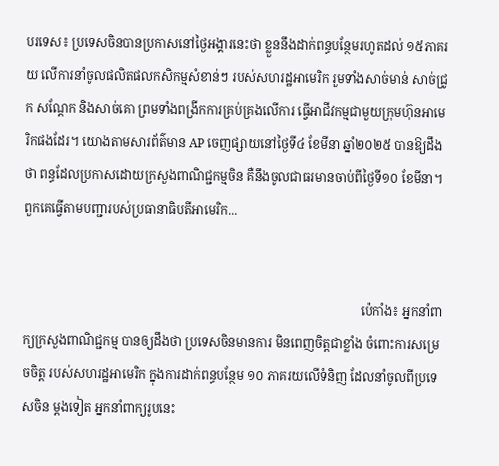បរទេស៖ ប្រទេសចិនបានប្រកាសនៅថ្ងៃអង្គារនេះថា ខ្លួននឹងដាក់ពន្ធបន្ថែមរហូតដល់ ១៥ភាគរយ លើការនាំចូលផលិតផលកសិកម្មសំខាន់ៗ របស់សហរដ្ឋអាមេរិក រួមទាំងសាច់មាន់ សាច់ជ្រូក សណ្តែក និងសាច់គោ ព្រមទាំងពង្រីកការគ្រប់គ្រងលើការ ធ្វើអាជីវកម្មជាមួយក្រុមហ៊ុនអាមេរិកផងដែរ។ យោងតាមសារព័ត៌មាន AP ចេញផ្សាយនៅថ្ងៃទី៤ ខែមីនា ឆ្នាំ២០២៥ បានឱ្យដឹងថា ពន្ធដែលប្រកាសដោយក្រសួងពាណិជ្ជកម្មចិន គឺនឹងចូលជាធរមានចាប់ពីថ្ងៃទី១០ ខែមីនា។ ពួកគេធ្វើតាមបញ្ជារបស់ប្រធានាធិបតីអាមេរិក...


                                                                                                            ប៉េកាំង៖ អ្នកនាំពាក្យក្រសួងពាណិជ្ជកម្ម បានឲ្យដឹងថា ប្រទេសចិនមានការ មិនពេញចិត្តជាខ្លាំង ចំពោះការសម្រេចចិត្ត របស់សហរដ្ឋអាមេរិក ក្នុងការដាក់ពន្ធបន្ថែម ១០ ភាគរយលើទំនិញ ដែលនាំចូលពីប្រទេសចិន ម្តងទៀត អ្នកនាំពាក្យរូបនេះ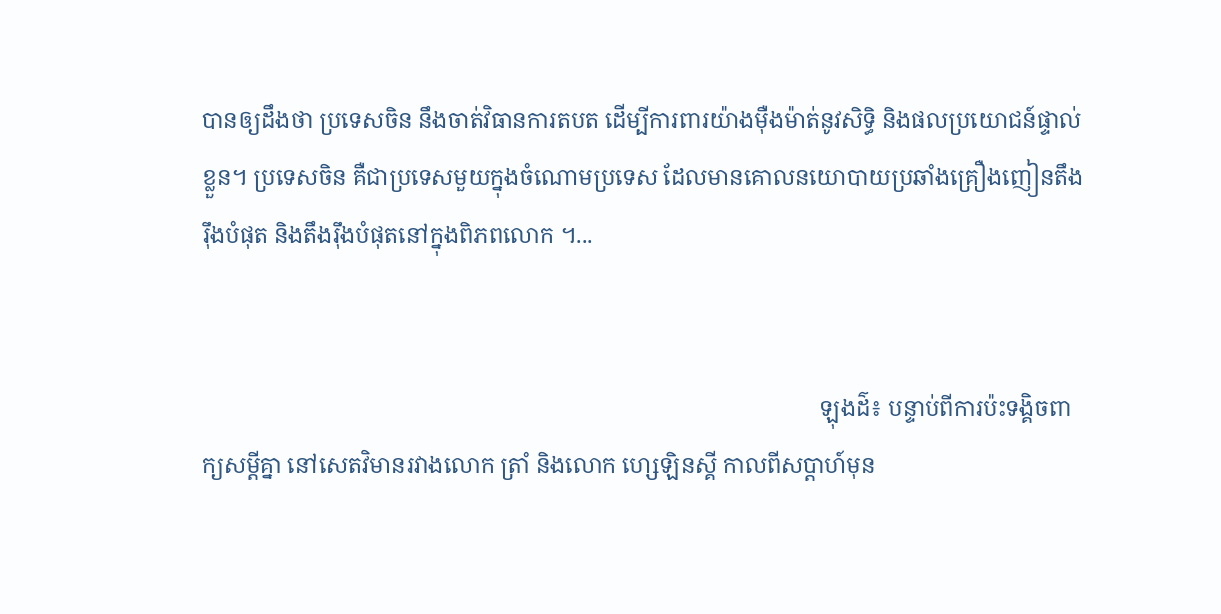បានឲ្យដឹងថា ប្រទេសចិន នឹងចាត់វិធានការតបត ដើម្បីការពារយ៉ាងម៉ឺងម៉ាត់នូវសិទ្ធិ និងផលប្រយោជន៍ផ្ទាល់ខ្លួន។ ប្រទេសចិន គឺជាប្រទេសមួយក្នុងចំណោមប្រទេស ដែលមានគោលនយោបាយប្រឆាំងគ្រឿងញៀនតឹងរ៉ឹងបំផុត និងតឹងរ៉ឹងបំផុតនៅក្នុងពិភពលោក ។...


                                                                                                            ឡុងដ៌៖ បន្ទាប់ពីការប៉ះទង្គិចពាក្យសម្ដីគ្នា នៅសេតវិមានរវាងលោក ត្រាំ និងលោក ហ្សេឡិនស្គី កាលពីសប្តាហ៍មុន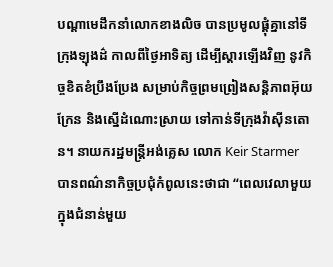បណ្ដាមេដឹកនាំលោកខាងលិច បានប្រមូលផ្តុំគ្នានៅទីក្រុងឡុងដ៌ កាលពីថ្ងៃអាទិត្យ ដើម្បីស្តារឡើងវិញ នូវកិច្ចខិតខំប្រឹងប្រែង សម្រាប់កិច្ចព្រមព្រៀងសន្តិភាពអ៊ុយក្រែន និងស្នើដំណោះស្រាយ ទៅកាន់ទីក្រុងវ៉ាស៊ីនតោន។ នាយករដ្ឋមន្ត្រីអង់គ្លេស លោក Keir Starmer បានពណ៌នាកិច្ចប្រជុំកំពូលនេះថាជា “ពេលវេលាមួយក្នុងជំនាន់មួយ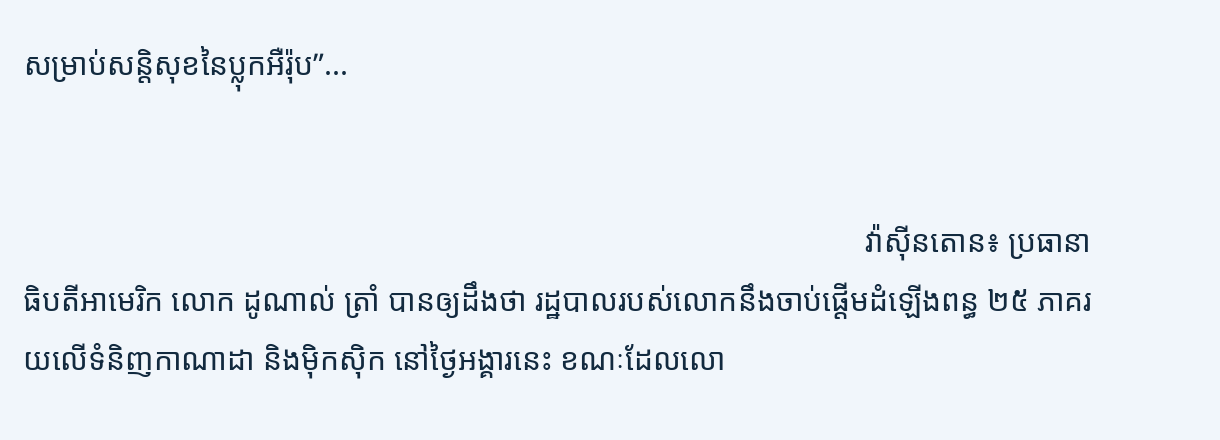សម្រាប់សន្តិសុខនៃប្លុកអឺរ៉ុប”...


                                                                                                            វ៉ាស៊ីនតោន៖ ប្រធានាធិបតីអាមេរិក លោក ដូណាល់ ត្រាំ បានឲ្យដឹងថា រដ្ឋបាលរបស់លោកនឹងចាប់ផ្តើមដំឡើងពន្ធ ២៥ ភាគរយលើទំនិញកាណាដា និងម៉ិកស៊ិក នៅថ្ងៃអង្គារនេះ ខណៈដែលលោ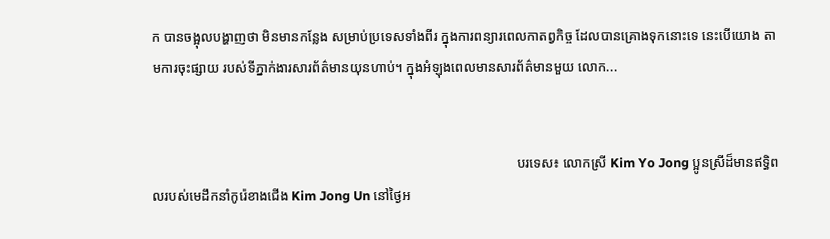ក បានចង្អុលបង្ហាញថា មិនមានកន្លែង សម្រាប់ប្រទេសទាំងពីរ ក្នុងការពន្យារពេលកាតព្វកិច្ច ដែលបានគ្រោងទុកនោះទេ នេះបើយោង តាមការចុះផ្សាយ របស់ទីភ្នាក់ងារសារព័ត៌មានយុនហាប់។ ក្នុងអំឡុងពេលមានសារព័ត៌មានមួយ លោក...


                                                                                                            បរទេស៖ លោកស្រី Kim Yo Jong ប្អូនស្រីដ៏មានឥទ្ធិពលរបស់មេដឹកនាំកូរ៉េខាងជើង Kim Jong Un នៅថ្ងៃអ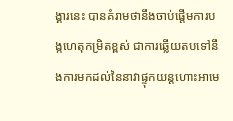ង្គារនេះ បានគំរាមថានឹងចាប់ផ្តើមការបង្កហេតុកម្រិតខ្ពស់ ជាការឆ្លើយតបទៅនឹងការមកដល់នៃនាវាផ្ទុកយន្តហោះអាមេ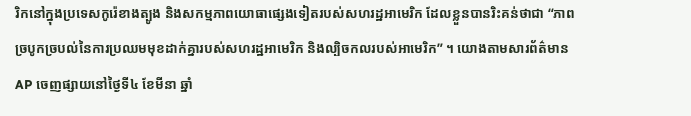រិកនៅក្នុងប្រទេសកូរ៉េខាងត្បូង និងសកម្មភាពយោធាផ្សេងទៀតរបស់សហរដ្ឋអាមេរិក ដែលខ្លួនបានរិះគន់ថាជា “ភាពច្របូកច្របល់នៃការប្រឈមមុខដាក់គ្នារបស់សហរដ្ឋអាមេរិក និងល្បិចកលរបស់អាមេរិក” ។ យោងតាមសារព័ត៌មាន AP ចេញផ្សាយនៅថ្ងៃទី៤ ខែមីនា ឆ្នាំ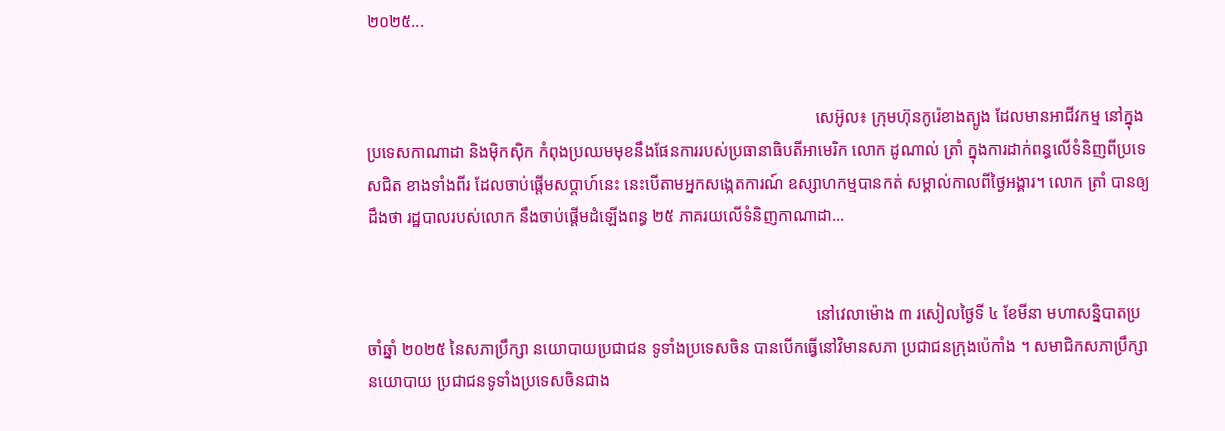២០២៥...


                                                                                                            សេអ៊ូល៖ ក្រុមហ៊ុនកូរ៉េខាងត្បូង ដែលមានអាជីវកម្ម នៅក្នុងប្រទេសកាណាដា និងម៉ិកស៊ិក កំពុងប្រឈមមុខនឹងផែនការរបស់ប្រធានាធិបតីអាមេរិក លោក ដូណាល់ ត្រាំ ក្នុងការដាក់ពន្ធលើទំនិញពីប្រទេសជិត ខាងទាំងពីរ ដែលចាប់ផ្តើមសប្តាហ៍នេះ នេះបើតាមអ្នកសង្កេតការណ៍ ឧស្សាហកម្មបានកត់ សម្គាល់កាលពីថ្ងៃអង្គារ។ លោក ត្រាំ បានឲ្យដឹងថា រដ្ឋបាលរបស់លោក នឹងចាប់ផ្តើមដំឡើងពន្ធ ២៥ ភាគរយលើទំនិញកាណាដា...


                                                                                                            នៅវេលាម៉ោង ៣ រសៀលថ្ងៃទី ៤ ខែមីនា មហាសន្និបាតប្រចាំឆ្នាំ ២០២៥ នៃសភាប្រឹក្សា នយោបាយប្រជាជន ទូទាំងប្រទេសចិន បានបើកធ្វើនៅវិមានសភា ប្រជាជនក្រុងប៉េកាំង ។ សមាជិកសភាប្រឹក្សានយោបាយ ប្រជាជនទូទាំងប្រទេសចិនជាង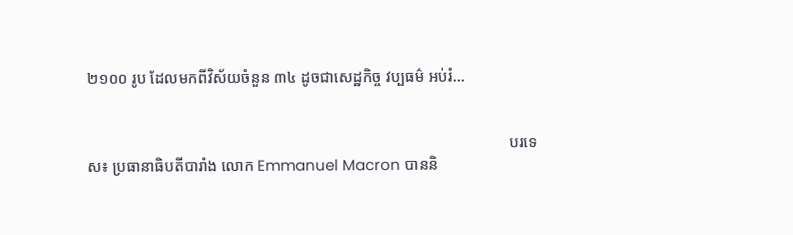២១០០ រូប ដែលមកពីវិស័យចំនួន ៣៤ ដូចជាសេដ្ឋកិច្ច វប្បធម៌ អប់រំ...


                                                                                                            បរទេស៖ ប្រធានាធិបតីបារាំង លោក Emmanuel Macron បាននិ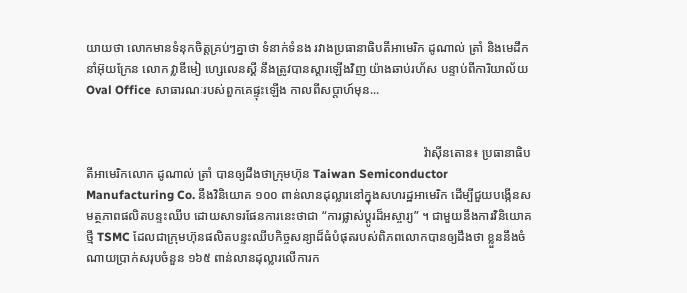យាយថា លោកមានទំនុកចិត្តគ្រប់ៗគ្នាថា ទំនាក់ទំនង រវាងប្រធានាធិបតីអាមេរិក ដូណាល់ ត្រាំ និងមេដឹកនាំអ៊ុយក្រែន លោក វ្លាឌីមៀ ហ្សេលេនស្គី នឹងត្រូវបានស្តារឡើងវិញ យ៉ាងឆាប់រហ័ស បន្ទាប់ពីការិយាល័យ Oval Office សាធារណៈរបស់ពួកគេផ្ទុះឡើង កាលពីសប្តាហ៍មុន...


                                                                                                            វ៉ាស៊ីនតោន៖ ប្រធានាធិបតីអាមេរិកលោក ដូណាល់ ត្រាំ បានឲ្យដឹងថាក្រុមហ៊ុន Taiwan Semiconductor Manufacturing Co. នឹងវិនិយោគ ១០០ ពាន់លានដុល្លារនៅក្នុងសហរដ្ឋអាមេរិក ដើម្បីជួយបង្កើនសមត្ថភាពផលិតបន្ទះឈីប ដោយសាទរផែនការនេះថាជា “ការផ្លាស់ប្តូរដ៏អស្ចារ្យ” ។ ជាមួយនឹងការវិនិយោគថ្មី TSMC ដែលជាក្រុមហ៊ុនផលិតបន្ទះឈីបកិច្ចសន្យាដ៏ធំបំផុតរបស់ពិភពលោកបានឲ្យដឹងថា ខ្លួននឹងចំណាយប្រាក់សរុបចំនួន ១៦៥ ពាន់លានដុល្លារលើការក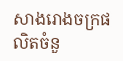សាងរោងចក្រផលិតចំនួ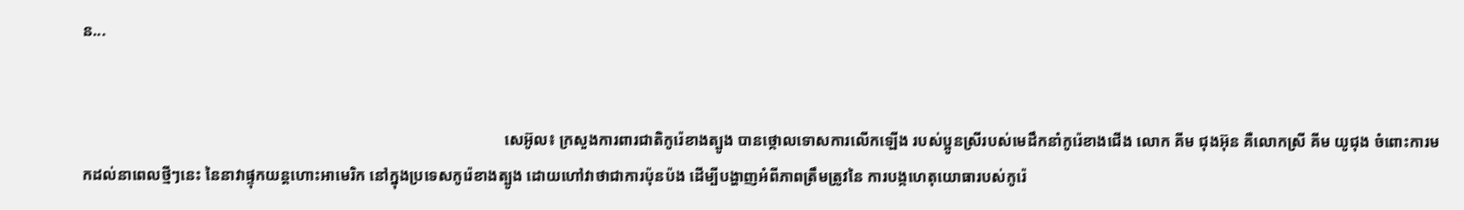ន...


                                                                                                            សេអ៊ូល៖ ក្រសួងការពារជាតិកូរ៉េខាងត្បូង បានថ្កោលទោសការលើកឡើង របស់ប្អូនស្រីរបស់មេដឹកនាំកូរ៉េខាងជើង លោក គីម ជុងអ៊ុន គឺលោកស្រី គីម យូជុង ចំពោះការមកដល់នាពេលថ្មីៗនេះ នៃនាវាផ្ទុកយន្តហោះអាមេរិក នៅក្នុងប្រទេសកូរ៉េខាងត្បូង ដោយហៅវាថាជាការប៉ុនប៉ង ដើម្បីបង្ហាញអំពីភាពត្រឹមត្រូវនៃ ការបង្កហេតុយោធារបស់កូរ៉េ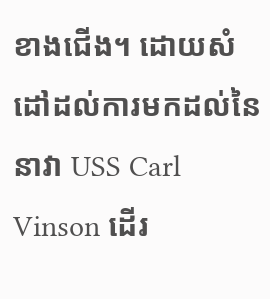ខាងជើង។ ដោយសំដៅដល់ការមកដល់នៃនាវា USS Carl Vinson ដើរ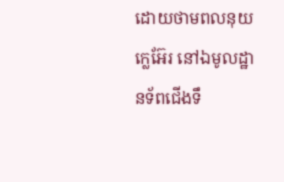ដោយថាមពលនុយក្លេអ៊ែរ នៅឯមូលដ្ឋានទ័ពជើងទឹ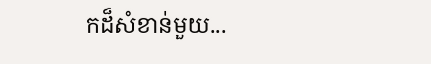កដ៏សំខាន់មួយ...